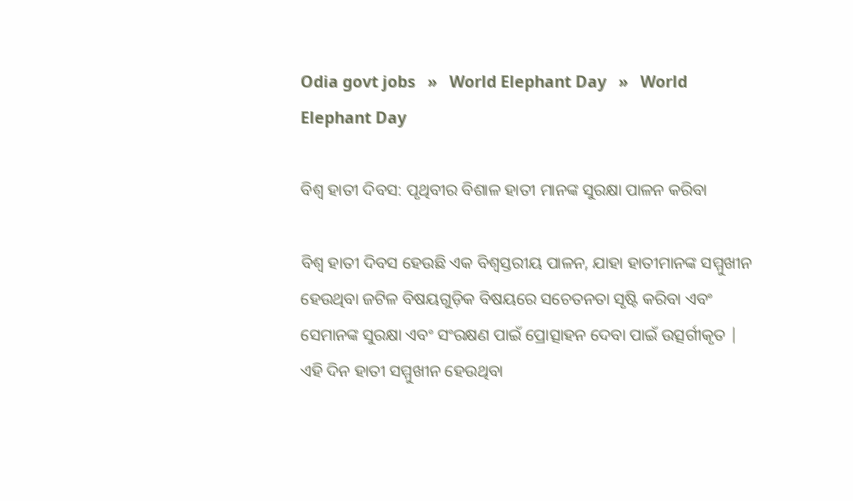Odia govt jobs   »   World Elephant Day   »   World Elephant Day

ବିଶ୍ୱ ହାତୀ ଦିବସ: ପୃଥିବୀର ବିଶାଳ ହାତୀ ମାନଙ୍କ ସୁରକ୍ଷା ପାଳନ କରିବା

ବିଶ୍ୱ ହାତୀ ଦିବସ ହେଉଛି ଏକ ବିଶ୍ୱସ୍ତରୀୟ ପାଳନ, ଯାହା ହାତୀମାନଙ୍କ ସମ୍ମୁଖୀନ ହେଉଥିବା ଜଟିଳ ବିଷୟଗୁଡ଼ିକ ବିଷୟରେ ସଚେତନତା ସୃଷ୍ଟି କରିବା ଏବଂ ସେମାନଙ୍କ ସୁରକ୍ଷା ଏବଂ ସଂରକ୍ଷଣ ପାଇଁ ପ୍ରୋତ୍ସାହନ ଦେବା ପାଇଁ ଉତ୍ସର୍ଗୀକୃତ | ଏହି ଦିନ ହାତୀ ସମ୍ମୁଖୀନ ହେଉଥିବା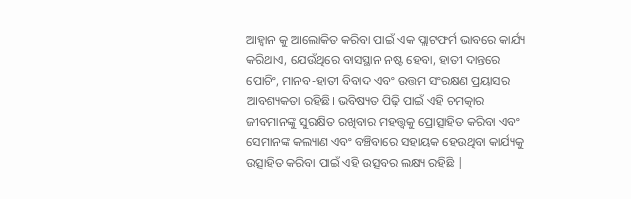ଆହ୍ୱାନ କୁ ଆଲୋକିତ କରିବା ପାଇଁ ଏକ ପ୍ଲାଟଫର୍ମ ଭାବରେ କାର୍ଯ୍ୟ କରିଥାଏ, ଯେଉଁଥିରେ ବାସସ୍ଥାନ ନଷ୍ଟ ହେବା, ହାତୀ ଦାନ୍ତରେ ପୋଚିଂ, ମାନବ-ହାତୀ ବିବାଦ ଏବଂ ଉତ୍ତମ ସଂରକ୍ଷଣ ପ୍ରୟାସର ଆବଶ୍ୟକତା ରହିଛି। ଭବିଷ୍ୟତ ପିଢ଼ି ପାଇଁ ଏହି ଚମତ୍କାର ଜୀବମାନଙ୍କୁ ସୁରକ୍ଷିତ ରଖିବାର ମହତ୍ତ୍ୱକୁ ପ୍ରୋତ୍ସାହିତ କରିବା ଏବଂ ସେମାନଙ୍କ କଲ୍ୟାଣ ଏବଂ ବଞ୍ଚିବାରେ ସହାୟକ ହେଉଥିବା କାର୍ଯ୍ୟକୁ ଉତ୍ସାହିତ କରିବା ପାଇଁ ଏହି ଉତ୍ସବର ଲକ୍ଷ୍ୟ ରହିଛି |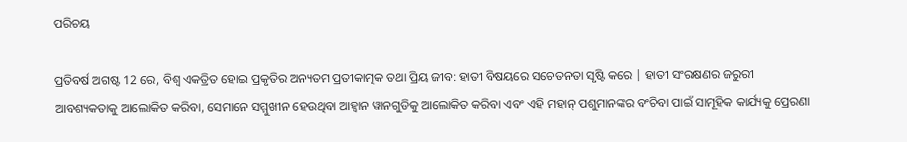ପରିଚୟ

ପ୍ରତିବର୍ଷ ଅଗଷ୍ଟ 12 ରେ, ବିଶ୍ୱ ଏକତ୍ରିତ ହୋଇ ପ୍ରକୃତିର ଅନ୍ୟତମ ପ୍ରତୀକାତ୍ମକ ତଥା ପ୍ରିୟ ଜୀବ: ହାତୀ ବିଷୟରେ ସଚେତନତା ସୃଷ୍ଟି କରେ | ହାତୀ ସଂରକ୍ଷଣର ଜରୁରୀ ଆବଶ୍ୟକତାକୁ ଆଲୋକିତ କରିବା, ସେମାନେ ସମ୍ମୁଖୀନ ହେଉଥିବା ଆହ୍ୱାନ ୱାନଗୁଡିକୁ ଆଲୋକିତ କରିବା ଏବଂ ଏହି ମହାନ୍ ପଶୁମାନଙ୍କର ବଂଚିବା ପାଇଁ ସାମୂହିକ କାର୍ଯ୍ୟକୁ ପ୍ରେରଣା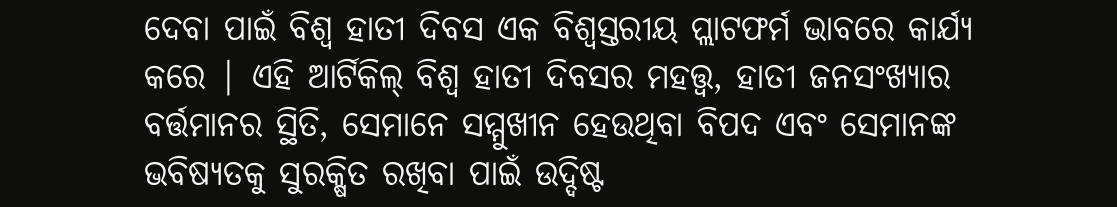ଦେବା ପାଇଁ ବିଶ୍ୱ ହାତୀ ଦିବସ ଏକ ବିଶ୍ୱସ୍ତରୀୟ ପ୍ଲାଟଫର୍ମ ଭାବରେ କାର୍ଯ୍ୟ କରେ | ଏହି ଆର୍ଟିକିଲ୍ ବିଶ୍ୱ ହାତୀ ଦିବସର ମହତ୍ତ୍ୱ, ହାତୀ ଜନସଂଖ୍ୟାର ବର୍ତ୍ତମାନର ସ୍ଥିତି, ସେମାନେ ସମ୍ମୁଖୀନ ହେଉଥିବା ବିପଦ ଏବଂ ସେମାନଙ୍କ ଭବିଷ୍ୟତକୁ ସୁରକ୍ଷିତ ରଖିବା ପାଇଁ ଉଦ୍ଦିଷ୍ଟ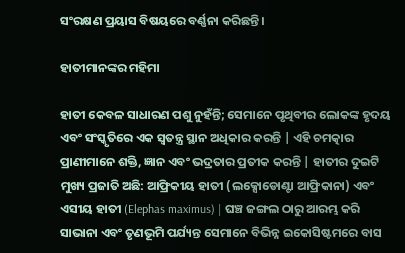ସଂରକ୍ଷଣ ପ୍ରୟାସ ବିଷୟରେ ବର୍ଣ୍ଣନା କରିଛନ୍ତି।

ହାତୀମାନଙ୍କର ମହିମା

ହାତୀ କେବଳ ସାଧାରଣ ପଶୁ ନୁହଁନ୍ତି; ସେମାନେ ପୃଥିବୀର ଲୋକଙ୍କ ହୃଦୟ ଏବଂ ସଂସ୍କୃତିରେ ଏକ ସ୍ୱତନ୍ତ୍ର ସ୍ଥାନ ଅଧିକାର କରନ୍ତି | ଏହି ଚମତ୍କାର ପ୍ରାଣୀମାନେ ଶକ୍ତି, ଜ୍ଞାନ ଏବଂ ଭଦ୍ରତାର ପ୍ରତୀକ କରନ୍ତି | ହାତୀର ଦୁଇଟି ମୁଖ୍ୟ ପ୍ରଜାତି ଅଛି: ଆଫ୍ରିକୀୟ ହାତୀ (ଲକ୍ସୋଡୋଣ୍ଟା ଆଫ୍ରିକାନା) ଏବଂ ଏସୀୟ ହାତୀ (Elephas maximus) | ଘଞ୍ଚ ଜଙ୍ଗଲ ଠାରୁ ଆରମ୍ଭ କରି ସାଭାନା ଏବଂ ତୃଣଭୂମି ପର୍ଯ୍ୟନ୍ତ ସେମାନେ ବିଭିନ୍ନ ଇକୋସିଷ୍ଟମରେ ବାସ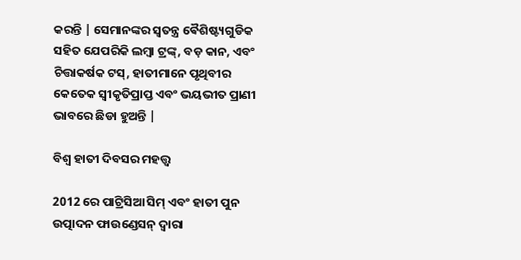କରନ୍ତି | ସେମାନଙ୍କର ସ୍ୱତନ୍ତ୍ର ଵୈଶିଷ୍ଟ୍ୟଗୁଡିକ ସହିତ ଯେପରିକି ଲମ୍ବା ଟ୍ରଙ୍କ୍, ବଡ଼ କାନ, ଏବଂ ଚିତ୍ତାକର୍ଷକ ଟସ୍, ହାତୀମାନେ ପୃଥିବୀର କେତେକ ସ୍ୱୀକୃତିପ୍ରାପ୍ତ ଏବଂ ଭୟଭୀତ ପ୍ରାଣୀ ଭାବରେ ଛିଡା ହୁଅନ୍ତି |

ବିଶ୍ୱ ହାତୀ ଦିବସର ମହତ୍ତ୍ୱ

2012 ରେ ପାଟ୍ରିସିଆ ସିମ୍ ଏବଂ ହାତୀ ପୁନ ଉତ୍ପାଦନ ଫାଉଣ୍ଡେସନ୍ ଦ୍ୱାରା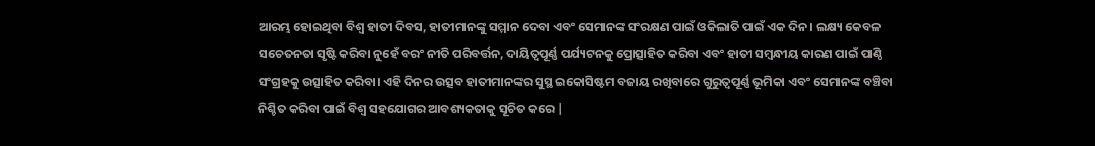ଆରମ୍ଭ ହୋଇଥିବା ବିଶ୍ୱ ହାତୀ ଦିବସ, ହାତୀମାନଙ୍କୁ ସମ୍ମାନ ଦେବା ଏବଂ ସେମାନଙ୍କ ସଂରକ୍ଷଣ ପାଇଁ ଓକିଲାତି ପାଇଁ ଏକ ଦିନ। ଲକ୍ଷ୍ୟ କେବଳ ସଚେତନତା ସୃଷ୍ଟି କରିବା ନୁହେଁ ବରଂ ନୀତି ପରିବର୍ତ୍ତନ, ଦାୟିତ୍ୱପୂର୍ଣ୍ଣ ପର୍ଯ୍ୟଟନକୁ ପ୍ରୋତ୍ସାହିତ କରିବା ଏବଂ ହାତୀ ସମ୍ବନ୍ଧୀୟ କାରଣ ପାଇଁ ପାଣ୍ଠି ସଂଗ୍ରହକୁ ଉତ୍ସାହିତ କରିବା। ଏହି ଦିନର ଉତ୍ସବ ହାତୀମାନଙ୍କର ସୁସ୍ଥ ଇକୋସିଷ୍ଟମ ବଜାୟ ରଖିବାରେ ଗୁରୁତ୍ୱପୂର୍ଣ୍ଣ ଭୂମିକା ଏବଂ ସେମାନଙ୍କ ବଞ୍ଚିବା ନିଶ୍ଚିତ କରିବା ପାଇଁ ବିଶ୍ୱ ସହଯୋଗର ଆବଶ୍ୟକତାକୁ ସୂଚିତ କରେ |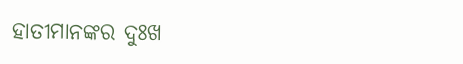ହାତୀମାନଙ୍କର ଦୁଃଖ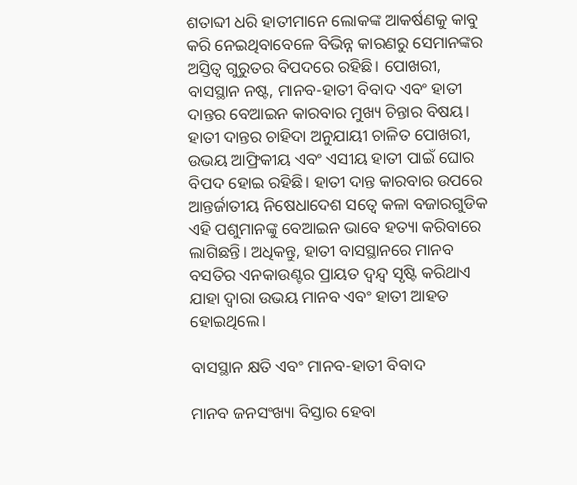ଶତାବ୍ଦୀ ଧରି ହାତୀମାନେ ଲୋକଙ୍କ ଆକର୍ଷଣକୁ କାବୁ କରି ନେଇଥିବାବେଳେ ବିଭିନ୍ନ କାରଣରୁ ସେମାନଙ୍କର ଅସ୍ତିତ୍ୱ ଗୁରୁତର ବିପଦରେ ରହିଛି। ପୋଖରୀ, ବାସସ୍ଥାନ ନଷ୍ଟ, ମାନବ-ହାତୀ ବିବାଦ ଏବଂ ହାତୀ ଦାନ୍ତର ବେଆଇନ କାରବାର ମୁଖ୍ୟ ଚିନ୍ତାର ବିଷୟ। ହାତୀ ଦାନ୍ତର ଚାହିଦା ଅନୁଯାୟୀ ଚାଳିତ ପୋଖରୀ, ଉଭୟ ଆଫ୍ରିକୀୟ ଏବଂ ଏସୀୟ ହାତୀ ପାଇଁ ଘୋର ବିପଦ ହୋଇ ରହିଛି। ହାତୀ ଦାନ୍ତ କାରବାର ଉପରେ ଆନ୍ତର୍ଜାତୀୟ ନିଷେଧାଦେଶ ସତ୍ୱେ କଳା ବଜାରଗୁଡିକ ଏହି ପଶୁମାନଙ୍କୁ ବେଆଇନ ଭାବେ ହତ୍ୟା କରିବାରେ ଲାଗିଛନ୍ତି। ଅଧିକନ୍ତୁ, ହାତୀ ବାସସ୍ଥାନରେ ମାନବ ବସତିର ଏନକାଉଣ୍ଟର ପ୍ରାୟତ ଦ୍ୱନ୍ଦ୍ୱ ସୃଷ୍ଟି କରିଥାଏ ଯାହା ଦ୍ୱାରା ଉଭୟ ମାନବ ଏବଂ ହାତୀ ଆହତ ହୋଇଥିଲେ।

ବାସସ୍ଥାନ କ୍ଷତି ଏବଂ ମାନବ-ହାତୀ ବିବାଦ

ମାନବ ଜନସଂଖ୍ୟା ବିସ୍ତାର ହେବା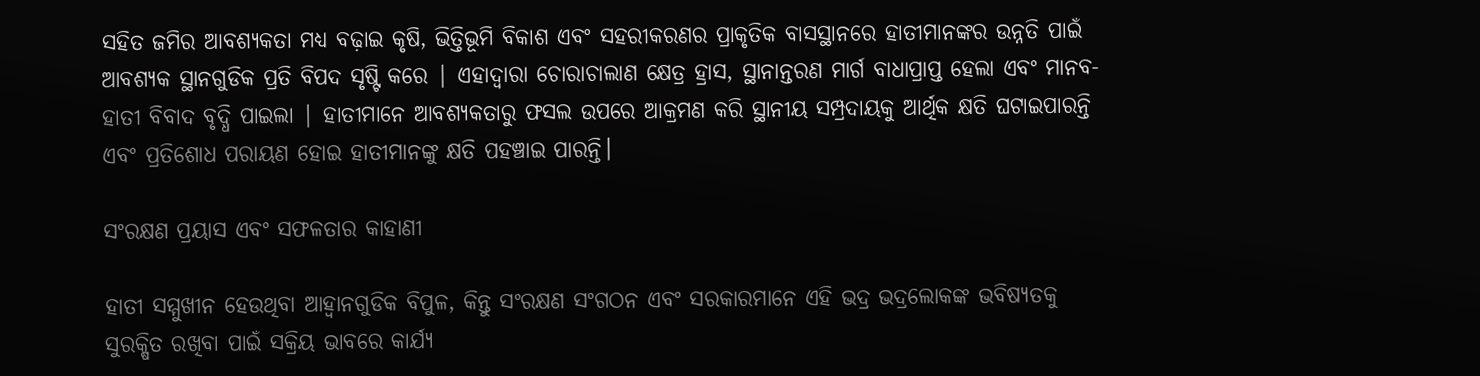ସହିତ ଜମିର ଆବଶ୍ୟକତା ମଧ୍ୟ ବଢ଼ାଇ କୃଷି, ଭିତ୍ତିଭୂମି ବିକାଶ ଏବଂ ସହରୀକରଣର ପ୍ରାକୃତିକ ବାସସ୍ଥାନରେ ହାତୀମାନଙ୍କର ଉନ୍ନତି ପାଇଁ ଆବଶ୍ୟକ ସ୍ଥାନଗୁଡିକ ପ୍ରତି ବିପଦ ସୃଷ୍ଟି କରେ | ଏହାଦ୍ୱାରା ଚୋରାଚାଲାଣ କ୍ଷେତ୍ର ହ୍ରାସ, ସ୍ଥାନାନ୍ତରଣ ମାର୍ଗ ବାଧାପ୍ରାପ୍ତ ହେଲା ଏବଂ ମାନବ-ହାତୀ ବିବାଦ ବୃଦ୍ଧି ପାଇଲା | ହାତୀମାନେ ଆବଶ୍ୟକତାରୁ ଫସଲ ଉପରେ ଆକ୍ରମଣ କରି ସ୍ଥାନୀୟ ସମ୍ପ୍ରଦାୟକୁ ଆର୍ଥିକ କ୍ଷତି ଘଟାଇପାରନ୍ତି ଏବଂ ପ୍ରତିଶୋଧ ପରାୟଣ ହୋଇ ହାତୀମାନଙ୍କୁ କ୍ଷତି ପହଞ୍ଚାଇ ପାରନ୍ତି।

ସଂରକ୍ଷଣ ପ୍ରୟାସ ଏବଂ ସଫଳତାର କାହାଣୀ

ହାତୀ ସମ୍ମୁଖୀନ ହେଉଥିବା ଆହ୍ୱାନଗୁଡିକ ବିପୁଳ, କିନ୍ତୁ ସଂରକ୍ଷଣ ସଂଗଠନ ଏବଂ ସରକାରମାନେ ଏହି ଭଦ୍ର ଭଦ୍ରଲୋକଙ୍କ ଭବିଷ୍ୟତକୁ ସୁରକ୍ଷିତ ରଖିବା ପାଇଁ ସକ୍ରିୟ ଭାବରେ କାର୍ଯ୍ୟ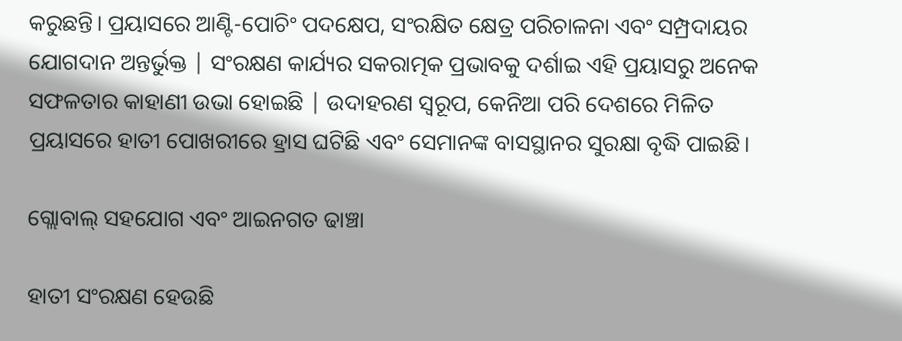କରୁଛନ୍ତି। ପ୍ରୟାସରେ ଆଣ୍ଟି-ପୋଚିଂ ପଦକ୍ଷେପ, ସଂରକ୍ଷିତ କ୍ଷେତ୍ର ପରିଚାଳନା ଏବଂ ସମ୍ପ୍ରଦାୟର ଯୋଗଦାନ ଅନ୍ତର୍ଭୁକ୍ତ | ସଂରକ୍ଷଣ କାର୍ଯ୍ୟର ସକରାତ୍ମକ ପ୍ରଭାବକୁ ଦର୍ଶାଇ ଏହି ପ୍ରୟାସରୁ ଅନେକ ସଫଳତାର କାହାଣୀ ଉଭା ହୋଇଛି | ଉଦାହରଣ ସ୍ୱରୂପ, କେନିଆ ପରି ଦେଶରେ ମିଳିତ ପ୍ରୟାସରେ ହାତୀ ପୋଖରୀରେ ହ୍ରାସ ଘଟିଛି ଏବଂ ସେମାନଙ୍କ ବାସସ୍ଥାନର ସୁରକ୍ଷା ବୃଦ୍ଧି ପାଇଛି।

ଗ୍ଲୋବାଲ୍ ସହଯୋଗ ଏବଂ ଆଇନଗତ ଢାଞ୍ଚା

ହାତୀ ସଂରକ୍ଷଣ ହେଉଛି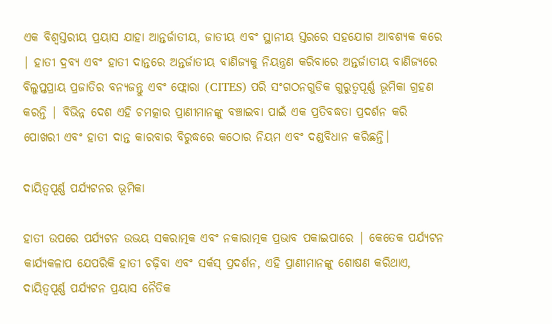ଏକ ବିଶ୍ୱସ୍ତରୀୟ ପ୍ରୟାସ ଯାହା ଆନ୍ତର୍ଜାତୀୟ, ଜାତୀୟ ଏବଂ ସ୍ଥାନୀୟ ସ୍ତରରେ ସହଯୋଗ ଆବଶ୍ୟକ କରେ | ହାତୀ ଦ୍ରବ୍ୟ ଏବଂ ହାତୀ ଦାନ୍ତରେ ଅନ୍ତର୍ଜାତୀୟ ବାଣିଜ୍ୟକୁ ନିୟନ୍ତ୍ରଣ କରିବାରେ ଅନ୍ତର୍ଜାତୀୟ ବାଣିଜ୍ୟରେ ବିଲୁପ୍ତପ୍ରାୟ ପ୍ରଜାତିର ବନ୍ୟଜନ୍ତୁ ଏବଂ ଫ୍ଲୋରା (CITES) ପରି ସଂଗଠନଗୁଡିକ ଗୁରୁତ୍ୱପୂର୍ଣ୍ଣ ଭୂମିକା ଗ୍ରହଣ କରନ୍ତି | ବିଭିନ୍ନ ଦେଶ ଏହି ଚମତ୍କାର ପ୍ରାଣୀମାନଙ୍କୁ ବଞ୍ଚାଇବା ପାଇଁ ଏକ ପ୍ରତିବଦ୍ଧତା ପ୍ରଦର୍ଶନ କରି ପୋଖରୀ ଏବଂ ହାତୀ ଦାନ୍ତ କାରବାର ବିରୁଦ୍ଧରେ କଠୋର ନିୟମ ଏବଂ ଦଣ୍ଡବିଧାନ କରିଛନ୍ତି।

ଦାୟିତ୍ୱପୂର୍ଣ୍ଣ ପର୍ଯ୍ୟଟନର ଭୂମିକା

ହାତୀ ଉପରେ ପର୍ଯ୍ୟଟନ ଉଭୟ ସକରାତ୍ମକ ଏବଂ ନକାରାତ୍ମକ ପ୍ରଭାବ ପକାଇପାରେ | କେତେକ ପର୍ଯ୍ୟଟନ କାର୍ଯ୍ୟକଳାପ ଯେପରିକି ହାତୀ ଚଢ଼ିବା ଏବଂ ସର୍କସ୍ ପ୍ରଦର୍ଶନ, ଏହି ପ୍ରାଣୀମାନଙ୍କୁ ଶୋଷଣ କରିଥାଏ, ଦାୟିତ୍ୱପୂର୍ଣ୍ଣ ପର୍ଯ୍ୟଟନ ପ୍ରୟାସ ନୈତିକ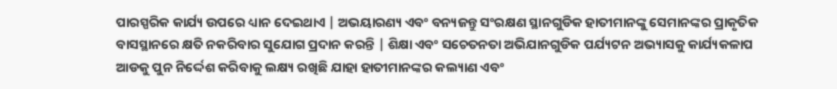ପାରସ୍ପରିକ କାର୍ଯ୍ୟ ଉପରେ ଧ୍ୟାନ ଦେଇଥାଏ | ଅଭୟାରଣ୍ୟ ଏବଂ ବନ୍ୟଜନ୍ତୁ ସଂରକ୍ଷଣ ସ୍ଥାନଗୁଡିକ ହାତୀମାନଙ୍କୁ ସେମାନଙ୍କର ପ୍ରାକୃତିକ ବାସସ୍ଥାନରେ କ୍ଷତି ନକରିବାର ସୁଯୋଗ ପ୍ରଦାନ କରନ୍ତି | ଶିକ୍ଷା ଏବଂ ସଚେତନତା ଅଭିଯାନଗୁଡିକ ପର୍ଯ୍ୟଟନ ଅଭ୍ୟାସକୁ କାର୍ଯ୍ୟକଳାପ ଆଡକୁ ପୁନ ନିର୍ଦ୍ଦେଶ କରିବାକୁ ଲକ୍ଷ୍ୟ ରଖିଛି ଯାହା ହାତୀମାନଙ୍କର କଲ୍ୟାଣ ଏବଂ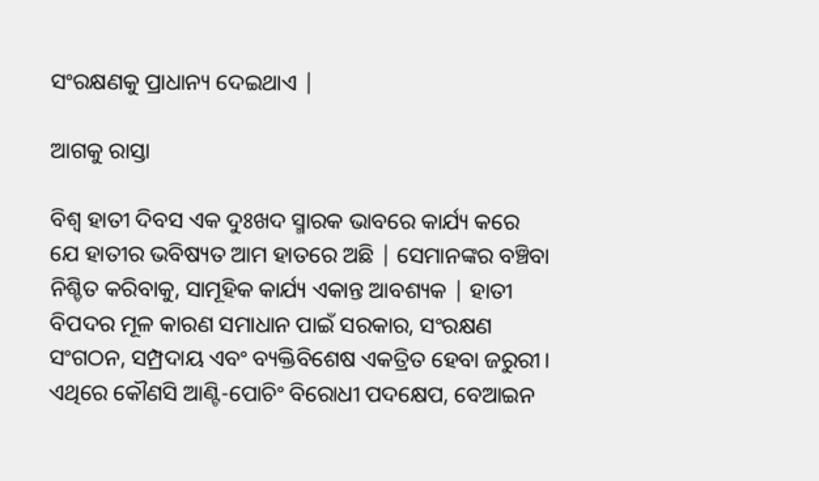ସଂରକ୍ଷଣକୁ ପ୍ରାଧାନ୍ୟ ଦେଇଥାଏ |

ଆଗକୁ ରାସ୍ତା

ବିଶ୍ୱ ହାତୀ ଦିବସ ଏକ ଦୁଃଖଦ ସ୍ମାରକ ଭାବରେ କାର୍ଯ୍ୟ କରେ ଯେ ହାତୀର ଭବିଷ୍ୟତ ଆମ ହାତରେ ଅଛି | ସେମାନଙ୍କର ବଞ୍ଚିବା ନିଶ୍ଚିତ କରିବାକୁ, ସାମୂହିକ କାର୍ଯ୍ୟ ଏକାନ୍ତ ଆବଶ୍ୟକ | ହାତୀ ବିପଦର ମୂଳ କାରଣ ସମାଧାନ ପାଇଁ ସରକାର, ସଂରକ୍ଷଣ ସଂଗଠନ, ସମ୍ପ୍ରଦାୟ ଏବଂ ବ୍ୟକ୍ତିବିଶେଷ ଏକତ୍ରିତ ହେବା ଜରୁରୀ। ଏଥିରେ କୌଣସି ଆଣ୍ଟି-ପୋଚିଂ ବିରୋଧୀ ପଦକ୍ଷେପ, ବେଆଇନ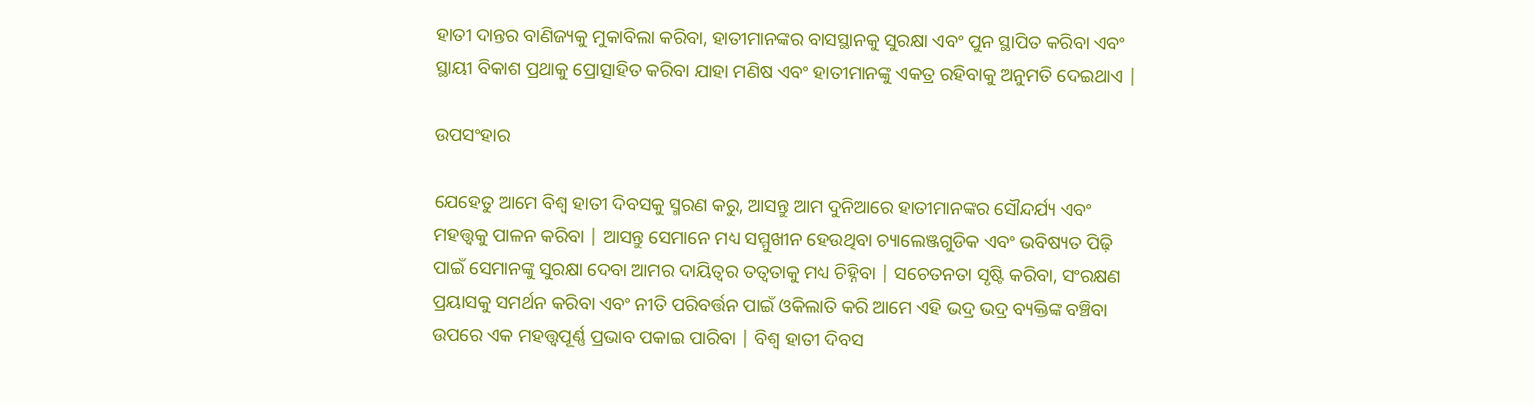ହାତୀ ଦାନ୍ତର ବାଣିଜ୍ୟକୁ ମୁକାବିଲା କରିବା, ହାତୀମାନଙ୍କର ବାସସ୍ଥାନକୁ ସୁରକ୍ଷା ଏବଂ ପୁନ ସ୍ଥାପିତ କରିବା ଏବଂ ସ୍ଥାୟୀ ବିକାଶ ପ୍ରଥାକୁ ପ୍ରୋତ୍ସାହିତ କରିବା ଯାହା ମଣିଷ ଏବଂ ହାତୀମାନଙ୍କୁ ଏକତ୍ର ରହିବାକୁ ଅନୁମତି ଦେଇଥାଏ |

ଉପସଂହାର

ଯେହେତୁ ଆମେ ବିଶ୍ୱ ହାତୀ ଦିବସକୁ ସ୍ମରଣ କରୁ, ଆସନ୍ତୁ ଆମ ଦୁନିଆରେ ହାତୀମାନଙ୍କର ସୌନ୍ଦର୍ଯ୍ୟ ଏବଂ ମହତ୍ତ୍ୱକୁ ପାଳନ କରିବା | ଆସନ୍ତୁ ସେମାନେ ମଧ୍ୟ ସମ୍ମୁଖୀନ ହେଉଥିବା ଚ୍ୟାଲେଞ୍ଜଗୁଡିକ ଏବଂ ଭବିଷ୍ୟତ ପିଢ଼ି ପାଇଁ ସେମାନଙ୍କୁ ସୁରକ୍ଷା ଦେବା ଆମର ଦାୟିତ୍ୱର ତତ୍ୱତାକୁ ମଧ୍ୟ ଚିହ୍ନିବା | ସଚେତନତା ସୃଷ୍ଟି କରିବା, ସଂରକ୍ଷଣ ପ୍ରୟାସକୁ ସମର୍ଥନ କରିବା ଏବଂ ନୀତି ପରିବର୍ତ୍ତନ ପାଇଁ ଓକିଲାତି କରି ଆମେ ଏହି ଭଦ୍ର ଭଦ୍ର ବ୍ୟକ୍ତିଙ୍କ ବଞ୍ଚିବା ଉପରେ ଏକ ମହତ୍ତ୍ୱପୂର୍ଣ୍ଣ ପ୍ରଭାବ ପକାଇ ପାରିବା | ବିଶ୍ୱ ହାତୀ ଦିବସ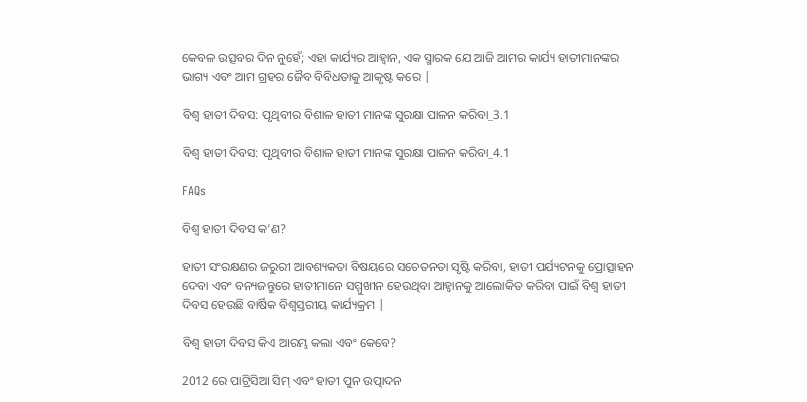କେବଳ ଉତ୍ସବର ଦିନ ନୁହେଁ; ଏହା କାର୍ଯ୍ୟର ଆହ୍ୱାନ, ଏକ ସ୍ମାରକ ଯେ ଆଜି ଆମର କାର୍ଯ୍ୟ ହାତୀମାନଙ୍କର ଭାଗ୍ୟ ଏବଂ ଆମ ଗ୍ରହର ଜୈବ ବିବିଧତାକୁ ଆକୃଷ୍ଟ କରେ |

ବିଶ୍ୱ ହାତୀ ଦିବସ: ପୃଥିବୀର ବିଶାଳ ହାତୀ ମାନଙ୍କ ସୁରକ୍ଷା ପାଳନ କରିବା_3.1

ବିଶ୍ୱ ହାତୀ ଦିବସ: ପୃଥିବୀର ବିଶାଳ ହାତୀ ମାନଙ୍କ ସୁରକ୍ଷା ପାଳନ କରିବା_4.1

FAQs

ବିଶ୍ୱ ହାତୀ ଦିବସ କ’ଣ?

ହାତୀ ସଂରକ୍ଷଣର ଜରୁରୀ ଆବଶ୍ୟକତା ବିଷୟରେ ସଚେତନତା ସୃଷ୍ଟି କରିବା, ହାତୀ ପର୍ଯ୍ୟଟନକୁ ପ୍ରୋତ୍ସାହନ ଦେବା ଏବଂ ବନ୍ୟଜନ୍ତୁରେ ହାତୀମାନେ ସମ୍ମୁଖୀନ ହେଉଥିବା ଆହ୍ୱାନକୁ ଆଲୋକିତ କରିବା ପାଇଁ ବିଶ୍ୱ ହାତୀ ଦିବସ ହେଉଛି ବାର୍ଷିକ ବିଶ୍ୱସ୍ତରୀୟ କାର୍ଯ୍ୟକ୍ରମ |

ବିଶ୍ୱ ହାତୀ ଦିବସ କିଏ ଆରମ୍ଭ କଲା ଏବଂ କେବେ?

2012 ରେ ପାଟ୍ରିସିଆ ସିମ୍ ଏବଂ ହାତୀ ପୁନ ଉତ୍ପାଦନ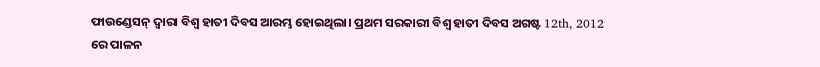ଫାଉଣ୍ଡେସନ୍ ଦ୍ୱାରା ବିଶ୍ୱ ହାତୀ ଦିବସ ଆରମ୍ଭ ହୋଇଥିଲା। ପ୍ରଥମ ସରକାରୀ ବିଶ୍ୱ ହାତୀ ଦିବସ ଅଗଷ୍ଟ 12th, 2012 ରେ ପାଳନ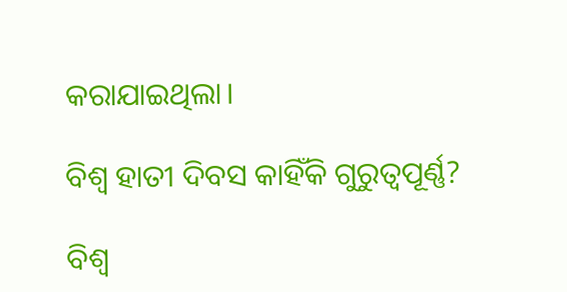କରାଯାଇଥିଲା।

ବିଶ୍ୱ ହାତୀ ଦିବସ କାହିଁକି ଗୁରୁତ୍ୱପୂର୍ଣ୍ଣ?

ବିଶ୍ୱ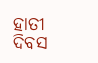ହାତୀ ଦିବସ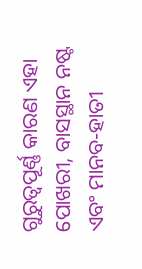ଗୁରୁତ୍ୱପୂର୍ଣ୍ଣ କାରଣ ଏହା ପୋଖରୀ, ବାସସ୍ଥାନ ନଷ୍ଟ ଏବଂ ମାନବ-ହାତୀ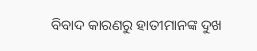ବିବାଦ କାରଣରୁ ହାତୀମାନଙ୍କ ଦୁଖ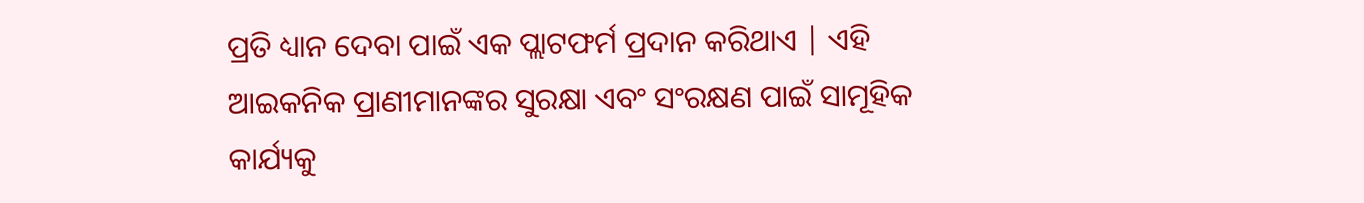ପ୍ରତି ଧ୍ୟାନ ଦେବା ପାଇଁ ଏକ ପ୍ଲାଟଫର୍ମ ପ୍ରଦାନ କରିଥାଏ | ଏହି ଆଇକନିକ ପ୍ରାଣୀମାନଙ୍କର ସୁରକ୍ଷା ଏବଂ ସଂରକ୍ଷଣ ପାଇଁ ସାମୂହିକ କାର୍ଯ୍ୟକୁ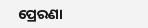ପ୍ରେରଣା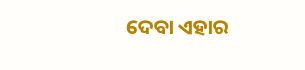ଦେବା ଏହାର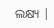ଲକ୍ଷ୍ୟ |